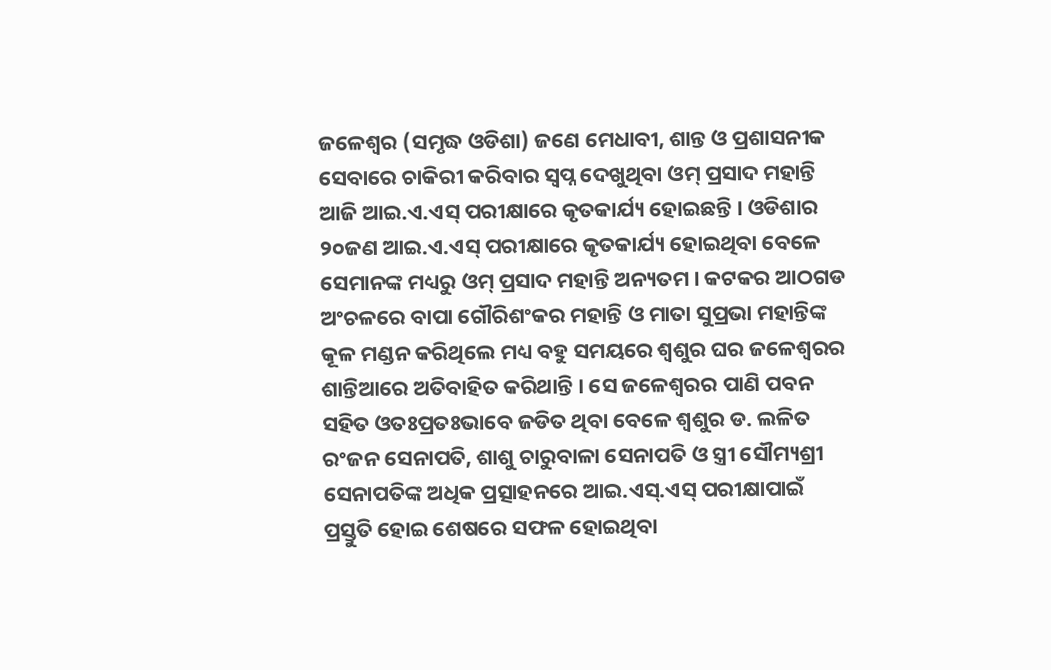ଜଳେଶ୍ୱର (ସମୃଦ୍ଧ ଓଡିଶା) ଜଣେ ମେଧାବୀ, ଶାନ୍ତ ଓ ପ୍ରଶାସନୀକ ସେବାରେ ଚାକିରୀ କରିବାର ସ୍ୱପ୍ନ ଦେଖୁଥିବା ଓମ୍ ପ୍ରସାଦ ମହାନ୍ତି ଆଜି ଆଇ.ଏ.ଏସ୍ ପରୀକ୍ଷାରେ କୃତକାର୍ଯ୍ୟ ହୋଇଛନ୍ତି । ଓଡିଶାର ୨୦ଜଣ ଆଇ.ଏ.ଏସ୍ ପରୀକ୍ଷାରେ କୃତକାର୍ଯ୍ୟ ହୋଇଥିବା ବେଳେ ସେମାନଙ୍କ ମଧ୍ୟରୁ ଓମ୍ ପ୍ରସାଦ ମହାନ୍ତି ଅନ୍ୟତମ । କଟକର ଆଠଗଡ ଅଂଚଳରେ ବାପା ଗୌରିଶଂକର ମହାନ୍ତି ଓ ମାତା ସୁପ୍ରଭା ମହାନ୍ତିଙ୍କ କୂଳ ମଣ୍ଡନ କରିଥିଲେ ମଧ୍ୟ ବହୁ ସମୟରେ ଶ୍ୱଶୁର ଘର ଜଳେଶ୍ୱରର ଶାନ୍ତିଆରେ ଅତିବାହିତ କରିଥାନ୍ତି । ସେ ଜଳେଶ୍ୱରର ପାଣି ପବନ ସହିତ ଓତଃପ୍ରତଃଭାବେ ଜଡିତ ଥିବା ବେଳେ ଶ୍ୱଶୁର ଡ. ଲଳିତ ରଂଜନ ସେନାପତି, ଶାଶୁ ଚାରୁବାଳା ସେନାପତି ଓ ସ୍ତ୍ରୀ ସୌମ୍ୟଶ୍ରୀ ସେନାପତିଙ୍କ ଅଧିକ ପ୍ରତ୍ସାହନରେ ଆଇ.ଏସ୍.ଏସ୍ ପରୀକ୍ଷାପାଇଁ ପ୍ରସ୍ତୁତି ହୋଇ ଶେଷରେ ସଫଳ ହୋଇଥିବା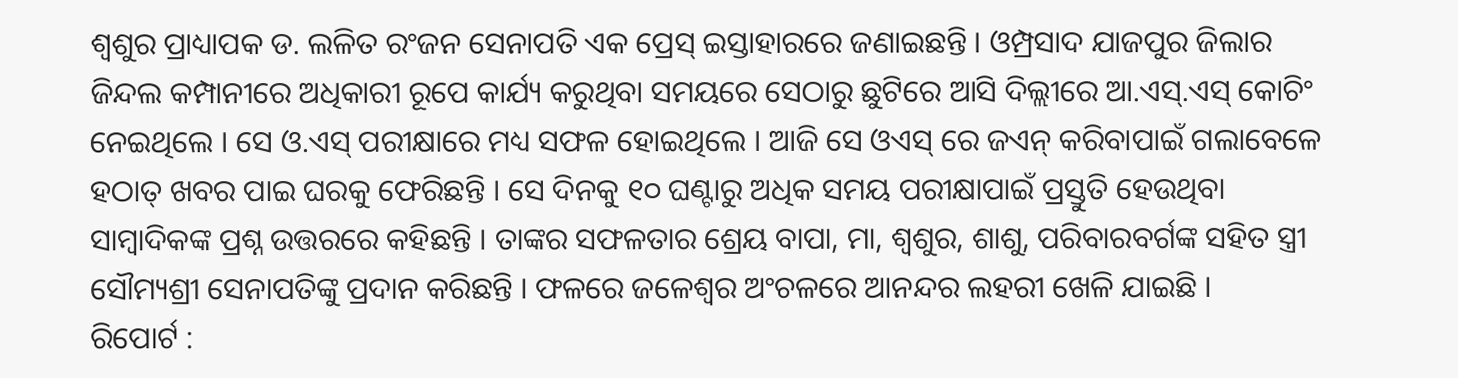ଶ୍ୱଶୁର ପ୍ରାଧ୍ୟାପକ ଡ. ଲଳିତ ରଂଜନ ସେନାପତି ଏକ ପ୍ରେସ୍ ଇସ୍ତାହାରରେ ଜଣାଇଛନ୍ତି । ଓମ୍ପ୍ରସାଦ ଯାଜପୁର ଜିଲାର ଜିନ୍ଦଲ କମ୍ପାନୀରେ ଅଧିକାରୀ ରୂପେ କାର୍ଯ୍ୟ କରୁଥିବା ସମୟରେ ସେଠାରୁ ଛୁଟିରେ ଆସି ଦିଲ୍ଲୀରେ ଆ.ଏସ୍.ଏସ୍ କୋଚିଂ ନେଇଥିଲେ । ସେ ଓ.ଏସ୍ ପରୀକ୍ଷାରେ ମଧ୍ୟ ସଫଳ ହୋଇଥିଲେ । ଆଜି ସେ ଓଏସ୍ ରେ ଜଏନ୍ କରିବାପାଇଁ ଗଲାବେଳେ ହଠାତ୍ ଖବର ପାଇ ଘରକୁ ଫେରିଛନ୍ତି । ସେ ଦିନକୁ ୧୦ ଘଣ୍ଟାରୁ ଅଧିକ ସମୟ ପରୀକ୍ଷାପାଇଁ ପ୍ରସ୍ତୁତି ହେଉଥିବା ସାମ୍ବାଦିକଙ୍କ ପ୍ରଶ୍ନ ଉତ୍ତରରେ କହିଛନ୍ତି । ତାଙ୍କର ସଫଳତାର ଶ୍ରେୟ ବାପା, ମା, ଶ୍ୱଶୁର, ଶାଶୁ, ପରିବାରବର୍ଗଙ୍କ ସହିତ ସ୍ତ୍ରୀ ସୌମ୍ୟଶ୍ରୀ ସେନାପତିଙ୍କୁ ପ୍ରଦାନ କରିଛନ୍ତି । ଫଳରେ ଜଳେଶ୍ୱର ଅଂଚଳରେ ଆନନ୍ଦର ଲହରୀ ଖେଳି ଯାଇଛି ।
ରିପୋର୍ଟ :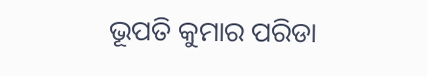ଭୂପତି କୁମାର ପରିଡା